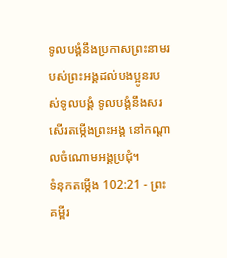ទូលបង្គំនឹងប្រកាសព្រះនាមរបស់ព្រះអង្គដល់បងប្អូនរបស់ទូលបង្គំ ទូលបង្គំនឹងសរសើរតម្កើងព្រះអង្គ នៅកណ្ដាលចំណោមអង្គប្រជុំ។
ទំនុកតម្កើង 102:21 - ព្រះគម្ពីរ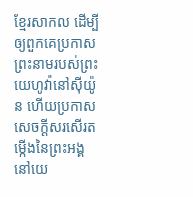ខ្មែរសាកល ដើម្បីឲ្យពួកគេប្រកាសព្រះនាមរបស់ព្រះយេហូវ៉ានៅស៊ីយ៉ូន ហើយប្រកាសសេចក្ដីសរសើរតម្កើងនៃព្រះអង្គនៅយេ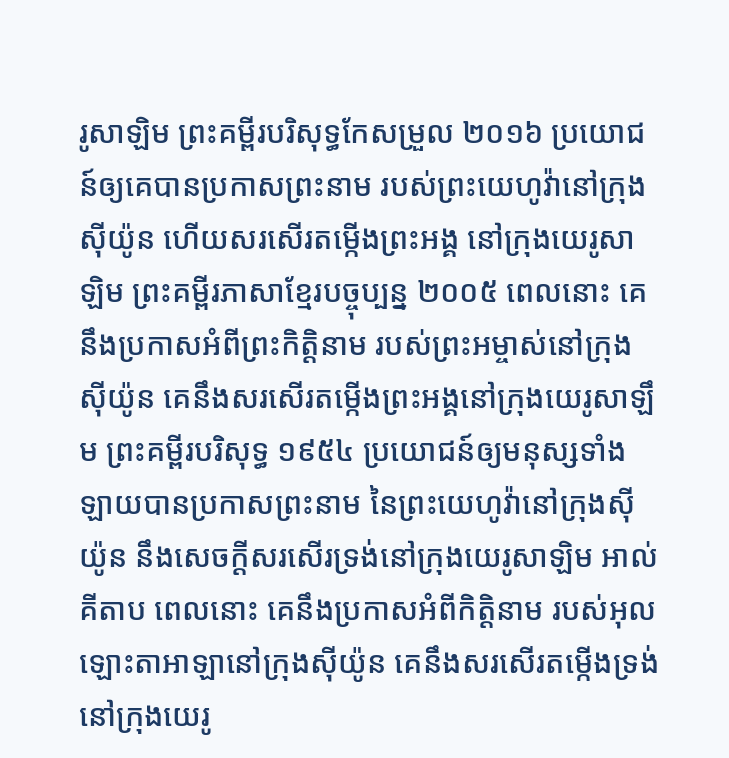រូសាឡិម ព្រះគម្ពីរបរិសុទ្ធកែសម្រួល ២០១៦ ប្រយោជន៍ឲ្យគេបានប្រកាសព្រះនាម របស់ព្រះយេហូវ៉ានៅក្រុងស៊ីយ៉ូន ហើយសរសើរតម្កើងព្រះអង្គ នៅក្រុងយេរូសាឡិម ព្រះគម្ពីរភាសាខ្មែរបច្ចុប្បន្ន ២០០៥ ពេលនោះ គេនឹងប្រកាសអំពីព្រះកិត្តិនាម របស់ព្រះអម្ចាស់នៅក្រុងស៊ីយ៉ូន គេនឹងសរសើរតម្កើងព្រះអង្គនៅក្រុងយេរូសាឡឹម ព្រះគម្ពីរបរិសុទ្ធ ១៩៥៤ ប្រយោជន៍ឲ្យមនុស្សទាំងឡាយបានប្រកាសព្រះនាម នៃព្រះយេហូវ៉ានៅក្រុងស៊ីយ៉ូន នឹងសេចក្ដីសរសើរទ្រង់នៅក្រុងយេរូសាឡិម អាល់គីតាប ពេលនោះ គេនឹងប្រកាសអំពីកិត្តិនាម របស់អុលឡោះតាអាឡានៅក្រុងស៊ីយ៉ូន គេនឹងសរសើរតម្កើងទ្រង់នៅក្រុងយេរូ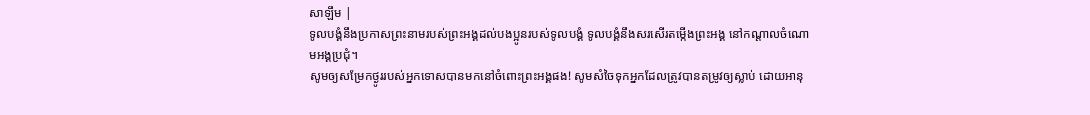សាឡឹម |
ទូលបង្គំនឹងប្រកាសព្រះនាមរបស់ព្រះអង្គដល់បងប្អូនរបស់ទូលបង្គំ ទូលបង្គំនឹងសរសើរតម្កើងព្រះអង្គ នៅកណ្ដាលចំណោមអង្គប្រជុំ។
សូមឲ្យសម្រែកថ្ងូររបស់អ្នកទោសបានមកនៅចំពោះព្រះអង្គផង! សូមសំចៃទុកអ្នកដែលត្រូវបានតម្រូវឲ្យស្លាប់ ដោយអានុ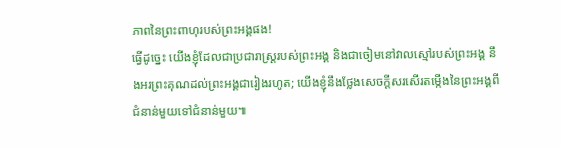ភាពនៃព្រះពាហុរបស់ព្រះអង្គផង!
ធ្វើដូច្នេះ យើងខ្ញុំដែលជាប្រជារាស្ត្ររបស់ព្រះអង្គ និងជាចៀមនៅវាលស្មៅរបស់ព្រះអង្គ នឹងអរព្រះគុណដល់ព្រះអង្គជារៀងរហូត; យើងខ្ញុំនឹងថ្លែងសេចក្ដីសរសើរតម្កើងនៃព្រះអង្គពីជំនាន់មួយទៅជំនាន់មួយ៕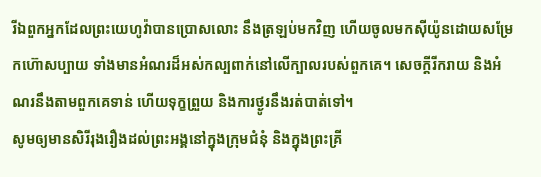រីឯពួកអ្នកដែលព្រះយេហូវ៉ាបានប្រោសលោះ នឹងត្រឡប់មកវិញ ហើយចូលមកស៊ីយ៉ូនដោយសម្រែកហ៊ោសប្បាយ ទាំងមានអំណរដ៏អស់កល្បពាក់នៅលើក្បាលរបស់ពួកគេ។ សេចក្ដីរីករាយ និងអំណរនឹងតាមពួកគេទាន់ ហើយទុក្ខព្រួយ និងការថ្ងូរនឹងរត់បាត់ទៅ។
សូមឲ្យមានសិរីរុងរឿងដល់ព្រះអង្គនៅក្នុងក្រុមជំនុំ និងក្នុងព្រះគ្រី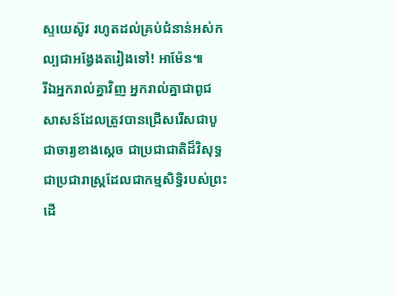ស្ទយេស៊ូវ រហូតដល់គ្រប់ជំនាន់អស់កល្បជាអង្វែងតរៀងទៅ! អាម៉ែន៕
រីឯអ្នករាល់គ្នាវិញ អ្នករាល់គ្នាជាពូជសាសន៍ដែលត្រូវបានជ្រើសរើសជាបូជាចារ្យខាងស្ដេច ជាប្រជាជាតិដ៏វិសុទ្ធ ជាប្រជារាស្ត្រដែលជាកម្មសិទ្ធិរបស់ព្រះ ដើ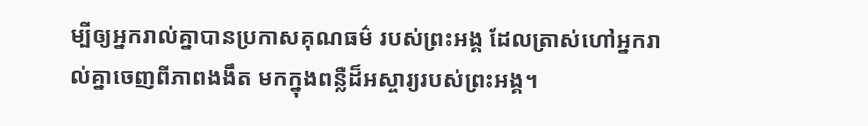ម្បីឲ្យអ្នករាល់គ្នាបានប្រកាសគុណធម៌ របស់ព្រះអង្គ ដែលត្រាស់ហៅអ្នករាល់គ្នាចេញពីភាពងងឹត មកក្នុងពន្លឺដ៏អស្ចារ្យរបស់ព្រះអង្គ។